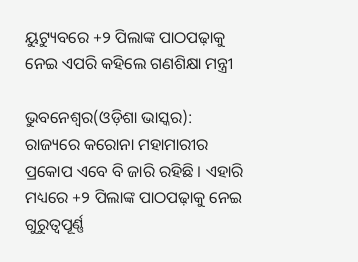ୟୁଟ୍ୟୁବରେ +୨ ପିଲାଙ୍କ ପାଠପଢ଼ାକୁ ନେଇ ଏପରି କହିଲେ ଗଣଶିକ୍ଷା ମନ୍ତ୍ରୀ

ଭୁବନେଶ୍ୱର(ଓଡ଼ିଶା ଭାସ୍କର): ରାଜ୍ୟରେ କରୋନା ମହାମାରୀର ପ୍ରକୋପ ଏବେ ବି ଜାରି ରହିଛି । ଏହାରି ମଧ୍ୟରେ +୨ ପିଲାଙ୍କ ପାଠପଢ଼ାକୁ ନେଇ ଗୁରୁତ୍ୱପୂର୍ଣ୍ଣ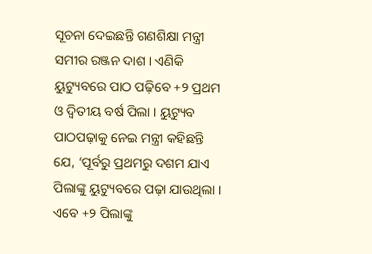ସୂଚନା ଦେଇଛନ୍ତି ଗଣଶିକ୍ଷା ମନ୍ତ୍ରୀ ସମୀର ରଞ୍ଜନ ଦାଶ । ଏଣିକି ୟୁଟ୍ୟୁବରେ ପାଠ ପଢ଼ିବେ +୨ ପ୍ରଥମ ଓ ଦ୍ୱିତୀୟ ବର୍ଷ ପିଲା । ୟୁଟ୍ୟୁବ ପାଠପଢ଼ାକୁ ନେଇ ମନ୍ତ୍ରୀ କହିଛନ୍ତି ଯେ, ‘ପୂର୍ବରୁ ପ୍ରଥମରୁ ଦଶମ ଯାଏ ପିଲାଙ୍କୁ ୟୁଟ୍ୟୁବରେ ପଢ଼ା ଯାଉଥିଲା । ଏବେ +୨ ପିଲାଙ୍କୁ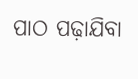ପାଠ ପଢ଼ାଯିବା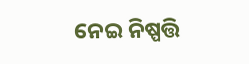ନେଇ ନିଷ୍ପତ୍ତି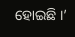ହୋଇଛି ।’